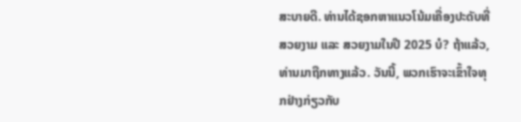ສະບາຍດີ. ທ່ານໄດ້ຊອກຫາແນວໂນ້ມເຄື່ອງປະດັບທີ່ສວຍງາມ ແລະ ສວຍງາມໃນປີ 2025 ບໍ? ຖ້າແລ້ວ, ທ່ານມາຖືກທາງແລ້ວ. ວັນນີ້, ພວກເຮົາຈະເຂົ້າໃຈທຸກຢ່າງກ່ຽວກັບ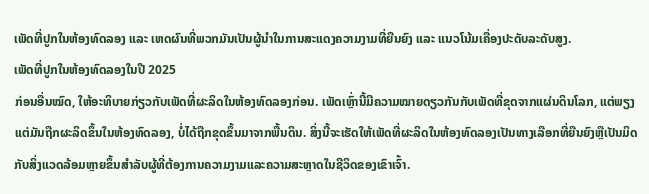ເພັດທີ່ປູກໃນຫ້ອງທົດລອງ ແລະ ເຫດຜົນທີ່ພວກມັນເປັນຜູ້ນຳໃນການສະແດງຄວາມງາມທີ່ຍືນຍົງ ແລະ ແນວໂນ້ມເຄື່ອງປະດັບລະດັບສູງ.
ເພັດທີ່ປູກໃນຫ້ອງທົດລອງໃນປີ 2025
ກ່ອນອື່ນໝົດ, ໃຫ້ອະທິບາຍກ່ຽວກັບເພັດທີ່ຜະລິດໃນຫ້ອງທົດລອງກ່ອນ. ເພັດເຫຼົ່ານີ້ມີຄວາມໝາຍດຽວກັນກັບເພັດທີ່ຂຸດຈາກແຜ່ນດິນໂລກ, ແຕ່ພຽງແຕ່ມັນຖືກຜະລິດຂຶ້ນໃນຫ້ອງທົດລອງ, ບໍ່ໄດ້ຖືກຂຸດຂຶ້ນມາຈາກພື້ນດິນ. ສິ່ງນີ້ຈະເຮັດໃຫ້ເພັດທີ່ຜະລິດໃນຫ້ອງທົດລອງເປັນທາງເລືອກທີ່ຍືນຍົງຫຼືເປັນມິດກັບສິ່ງແວດລ້ອມຫຼາຍຂຶ້ນສໍາລັບຜູ້ທີ່ຕ້ອງການຄວາມງາມແລະຄວາມສະຫຼາດໃນຊີວິດຂອງເຂົາເຈົ້າ.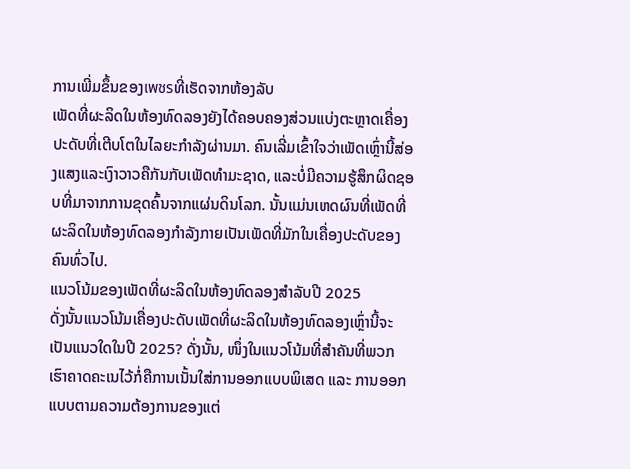ການເພີ່ມຂຶ້ນຂອງเพชรທີ່ເຮັດຈາກຫ້ອງລັບ
ເພັດທີ່ຜະລິດໃນຫ້ອງທົດລອງຍັງໄດ້ຄອບຄອງສ່ວນແບ່ງຕະຫຼາດເຄື່ອງປະດັບທີ່ເຕີບໂຕໃນໄລຍະກໍາລັງຜ່ານມາ. ຄົນເລີ່ມເຂົ້າໃຈວ່າເພັດເຫຼົ່ານີ້ສ່ອງແສງແລະເງົາວາວຄືກັນກັບເພັດທໍາມະຊາດ, ແລະບໍ່ມີຄວາມຮູ້ສຶກຜິດຊອບທີ່ມາຈາກການຂຸດຄົ້ນຈາກແຜ່ນດິນໂລກ. ນັ້ນແມ່ນເຫດຜົນທີ່ເພັດທີ່ຜະລິດໃນຫ້ອງທົດລອງກໍາລັງກາຍເປັນເພັດທີ່ມັກໃນເຄື່ອງປະດັບຂອງຄົນທົ່ວໄປ.
ແນວໂນ້ມຂອງເພັດທີ່ຜະລິດໃນຫ້ອງທົດລອງສໍາລັບປີ 2025
ດັ່ງນັ້ນແນວໂນ້ມເຄື່ອງປະດັບເພັດທີ່ຜະລິດໃນຫ້ອງທົດລອງເຫຼົ່ານີ້ຈະເປັນແນວໃດໃນປີ 2025? ດັ່ງນັ້ນ, ໜຶ່ງໃນແນວໂນ້ມທີ່ສຳຄັນທີ່ພວກເຮົາຄາດຄະເນໄວ້ກໍ່ຄືການເນັ້ນໃສ່ການອອກແບບພິເສດ ແລະ ການອອກແບບຕາມຄວາມຕ້ອງການຂອງແຕ່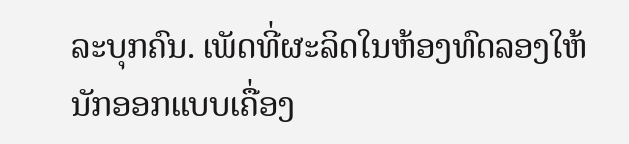ລະບຸກຄົນ. ເພັດທີ່ຜະລິດໃນຫ້ອງທົດລອງໃຫ້ນັກອອກແບບເຄື່ອງ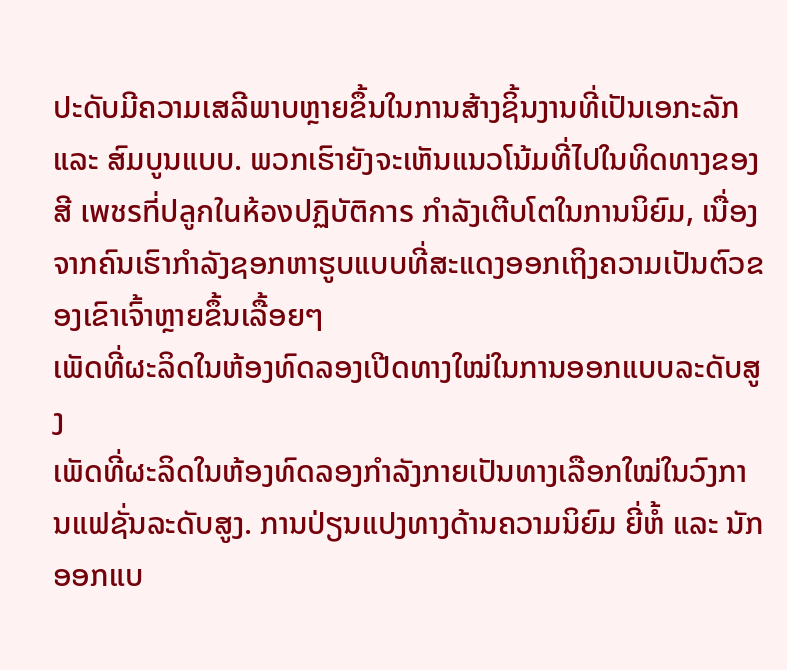ປະດັບມີຄວາມເສລີພາບຫຼາຍຂຶ້ນໃນການສ້າງຊິ້ນງານທີ່ເປັນເອກະລັກ ແລະ ສົມບູນແບບ. ພວກເຮົາຍັງຈະເຫັນແນວໂນ້ມທີ່ໄປໃນທິດທາງຂອງສີ เพชรที่ปลูกในห้องปฏิบัติการ ກຳລັງເຕີບໂຕໃນການນິຍົມ, ເນື່ອງຈາກຄົນເຮົາກຳລັງຊອກຫາຮູບແບບທີ່ສະແດງອອກເຖິງຄວາມເປັນຕົວຂອງເຂົາເຈົ້າຫຼາຍຂຶ້ນເລື້ອຍໆ
ເພັດທີ່ຜະລິດໃນຫ້ອງທົດລອງເປີດທາງໃໝ່ໃນການອອກແບບລະດັບສູງ
ເພັດທີ່ຜະລິດໃນຫ້ອງທົດລອງກຳລັງກາຍເປັນທາງເລືອກໃໝ່ໃນວົງການແຟຊັ່ນລະດັບສູງ. ການປ່ຽນແປງທາງດ້ານຄວາມນິຍົມ ຍີ່ຫໍ້ ແລະ ນັກອອກແບ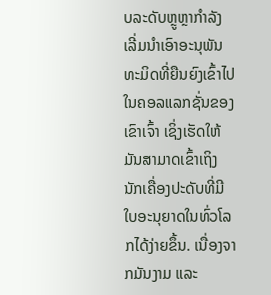ບລະດັບຫຼູຫຼາກຳລັງເລີ່ມນຳເອົາອະນຸພັນທະມິດທີ່ຍືນຍົງເຂົ້າໄປໃນຄອລແລກຊັ່ນຂອງເຂົາເຈົ້າ ເຊິ່ງເຮັດໃຫ້ມັນສາມາດເຂົ້າເຖິງນັກເຄື່ອງປະດັບທີ່ມີໃບອະນຸຍາດໃນທົ່ວໂລກໄດ້ງ່າຍຂຶ້ນ. ເນື່ອງຈາກມັນງາມ ແລະ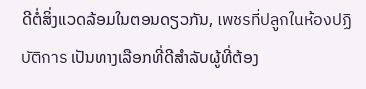ດີຕໍ່ສິ່ງແວດລ້ອມໃນຕອນດຽວກັນ, เพชรที่ปลูกในห้องปฏิบัติการ ເປັນທາງເລືອກທີ່ດີສຳລັບຜູ້ທີ່ຕ້ອງ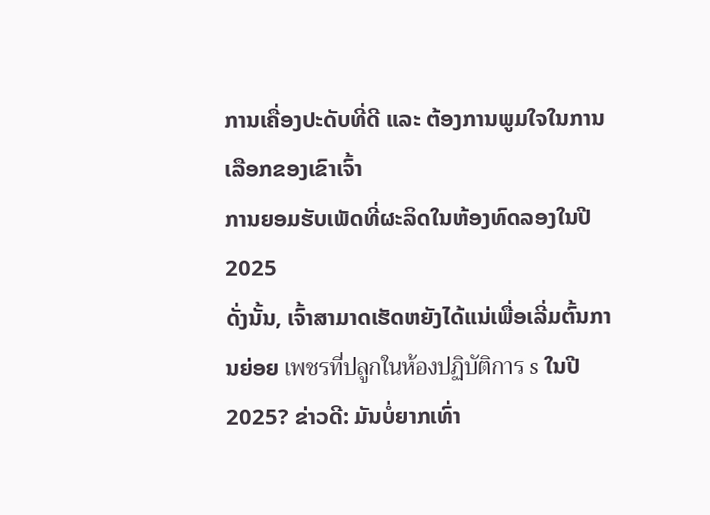ການເຄື່ອງປະດັບທີ່ດີ ແລະ ຕ້ອງການພູມໃຈໃນການເລືອກຂອງເຂົາເຈົ້າ
ການຍອມຮັບເພັດທີ່ຜະລິດໃນຫ້ອງທົດລອງໃນປີ 2025
ດັ່ງນັ້ນ, ເຈົ້າສາມາດເຮັດຫຍັງໄດ້ແນ່ເພື່ອເລີ່ມຕົ້ນການຍ່ອຍ เพชรที่ปลูกในห้องปฏิบัติการ s ໃນປີ 2025? ຂ່າວດີ: ມັນບໍ່ຍາກເທົ່າ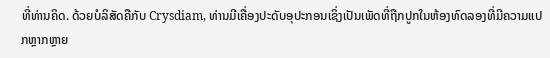ທີ່ທ່ານຄິດ. ດ້ວຍບໍລິສັດຄືກັບ Crysdiam, ທ່ານມີເຄື່ອງປະດັບອຸປະກອນເຊິ່ງເປັນເພັດທີ່ຖືກປູກໃນຫ້ອງທົດລອງທີ່ມີຄວາມແປກຫຼາກຫຼາຍ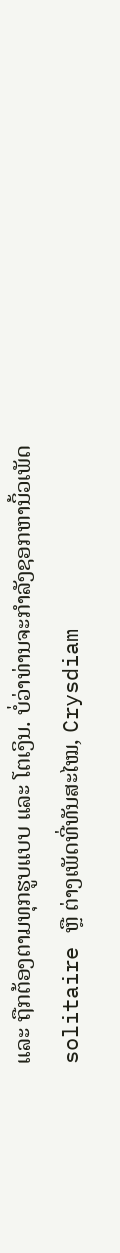ແລະ ຖືກຕ້ອງຕາມທຸກຮູບແບບ ແລະ ໂຕເງິນ. ບໍ່ວ່າທ່ານຈະກໍາລັງຊອກຫານິ້ວເພັດ solitaire ຫຼື ຕ່າງເພັດທີ່ທັນສະໄໝ, Crysdiam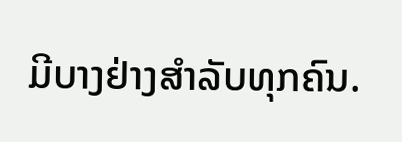ມີບາງຢ່າງສໍາລັບທຸກຄົນ.